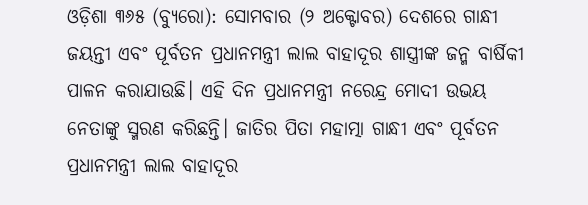ଓଡ଼ିଶା ୩୬୫ (ବ୍ୟୁରୋ): ସୋମବାର (୨ ଅକ୍ଟୋବର) ଦେଶରେ ଗାନ୍ଧୀ ଜୟନ୍ତୀ ଏବଂ ପୂର୍ବତନ ପ୍ରଧାନମନ୍ତ୍ରୀ ଲାଲ ବାହାଦୂର ଶାସ୍ତ୍ରୀଙ୍କ ଜନ୍ମ ବାର୍ଷିକୀ ପାଳନ କରାଯାଉଛି। ଏହି ଦିନ ପ୍ରଧାନମନ୍ତ୍ରୀ ନରେନ୍ଦ୍ର ମୋଦୀ ଉଭୟ ନେତାଙ୍କୁ ସ୍ମରଣ କରିଛନ୍ତି। ଜାତିର ପିତା ମହାତ୍ମା ଗାନ୍ଧୀ ଏବଂ ପୂର୍ବତନ ପ୍ରଧାନମନ୍ତ୍ରୀ ଲାଲ ବାହାଦୂର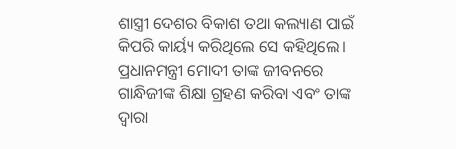ଶାସ୍ତ୍ରୀ ଦେଶର ବିକାଶ ତଥା କଲ୍ୟାଣ ପାଇଁ କିପରି କାର୍ୟ୍ୟ କରିଥିଲେ ସେ କହିଥିଲେ। ପ୍ରଧାନମନ୍ତ୍ରୀ ମୋଦୀ ତାଙ୍କ ଜୀବନରେ ଗାନ୍ଧିଜୀଙ୍କ ଶିକ୍ଷା ଗ୍ରହଣ କରିବା ଏବଂ ତାଙ୍କ ଦ୍ୱାରା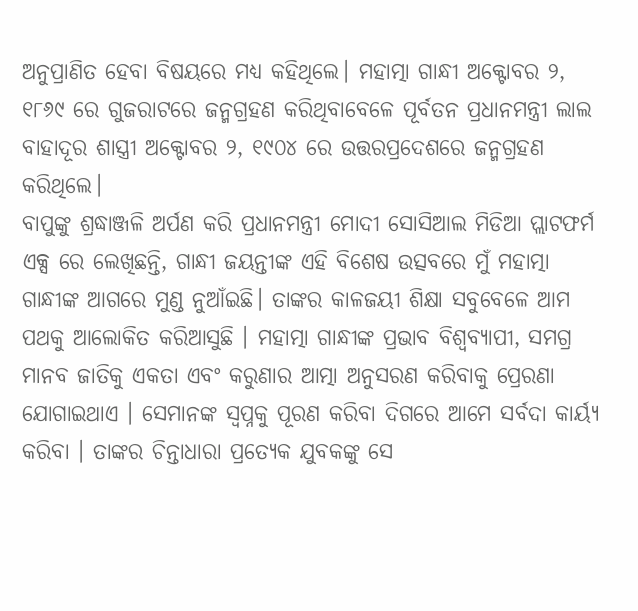ଅନୁପ୍ରାଣିତ ହେବା ବିଷୟରେ ମଧ୍ୟ କହିଥିଲେ। ମହାତ୍ମା ଗାନ୍ଧୀ ଅକ୍ଟୋବର ୨, ୧୮୬୯ ରେ ଗୁଜରାଟରେ ଜନ୍ମଗ୍ରହଣ କରିଥିବାବେଳେ ପୂର୍ବତନ ପ୍ରଧାନମନ୍ତ୍ରୀ ଲାଲ ବାହାଦୂର ଶାସ୍ତ୍ରୀ ଅକ୍ଟୋବର ୨, ୧୯୦୪ ରେ ଉତ୍ତରପ୍ରଦେଶରେ ଜନ୍ମଗ୍ରହଣ କରିଥିଲେ।
ବାପୁଙ୍କୁ ଶ୍ରଦ୍ଧାଞ୍ଜଳି ଅର୍ପଣ କରି ପ୍ରଧାନମନ୍ତ୍ରୀ ମୋଦୀ ସୋସିଆଲ ମିଡିଆ ପ୍ଲାଟଫର୍ମ ଏକ୍ସ ରେ ଲେଖିଛନ୍ତି, ଗାନ୍ଧୀ ଜୟନ୍ତୀଙ୍କ ଏହି ବିଶେଷ ଉତ୍ସବରେ ମୁଁ ମହାତ୍ମା ଗାନ୍ଧୀଙ୍କ ଆଗରେ ମୁଣ୍ଡ ନୁଆଁଇଛି। ତାଙ୍କର କାଳଜୟୀ ଶିକ୍ଷା ସବୁବେଳେ ଆମ ପଥକୁ ଆଲୋକିତ କରିଆସୁଛି । ମହାତ୍ମା ଗାନ୍ଧୀଙ୍କ ପ୍ରଭାବ ବିଶ୍ୱବ୍ୟାପୀ, ସମଗ୍ର ମାନବ ଜାତିକୁ ଏକତା ଏବଂ କରୁଣାର ଆତ୍ମା ଅନୁସରଣ କରିବାକୁ ପ୍ରେରଣା ଯୋଗାଇଥାଏ । ସେମାନଙ୍କ ସ୍ୱପ୍ନକୁ ପୂରଣ କରିବା ଦିଗରେ ଆମେ ସର୍ବଦା କାର୍ୟ୍ୟ କରିବା । ତାଙ୍କର ଚିନ୍ତାଧାରା ପ୍ରତ୍ୟେକ ଯୁବକଙ୍କୁ ସେ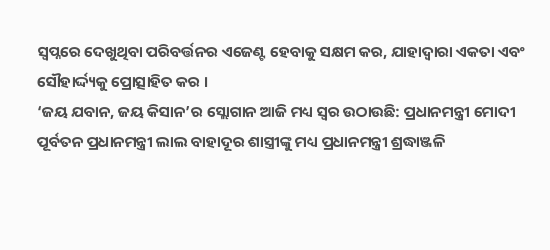ସ୍ୱପ୍ନରେ ଦେଖୁଥିବା ପରିବର୍ତ୍ତନର ଏଜେଣ୍ଟ ହେବାକୁ ସକ୍ଷମ କର, ଯାହାଦ୍ୱାରା ଏକତା ଏବଂ ସୌହାର୍ଦ୍ଦ୍ୟକୁ ପ୍ରୋତ୍ସାହିତ କର ।
‘ଜୟ ଯବାନ, ଜୟ କିସାନ’ର ସ୍ଲୋଗାନ ଆଜି ମଧ୍ୟ ସ୍ୱର ଉଠାଉଛି: ପ୍ରଧାନମନ୍ତ୍ରୀ ମୋଦୀ
ପୂର୍ବତନ ପ୍ରଧାନମନ୍ତ୍ରୀ ଲାଲ ବାହାଦୂର ଶାସ୍ତ୍ରୀଙ୍କୁ ମଧ୍ୟ ପ୍ରଧାନମନ୍ତ୍ରୀ ଶ୍ରଦ୍ଧାଞ୍ଜଳି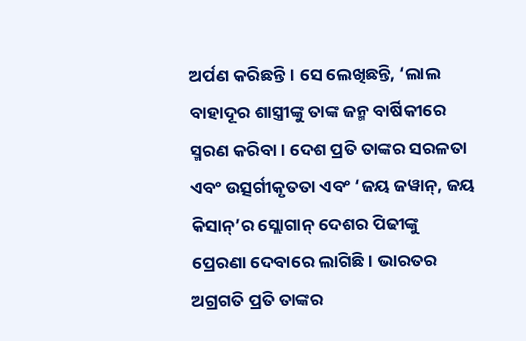ଅର୍ପଣ କରିଛନ୍ତି। ସେ ଲେଖିଛନ୍ତି, ‘ଲାଲ ବାହାଦୂର ଶାସ୍ତ୍ରୀଙ୍କୁ ତାଙ୍କ ଜନ୍ମ ବାର୍ଷିକୀରେ ସ୍ମରଣ କରିବା । ଦେଶ ପ୍ରତି ତାଙ୍କର ସରଳତା ଏବଂ ଉତ୍ସର୍ଗୀକୃତତା ଏବଂ ‘ଜୟ ଜୱାନ୍, ଜୟ କିସାନ୍’ର ସ୍ଲୋଗାନ୍ ଦେଶର ପିଢୀଙ୍କୁ ପ୍ରେରଣା ଦେବାରେ ଲାଗିଛି। ଭାରତର ଅଗ୍ରଗତି ପ୍ରତି ତାଙ୍କର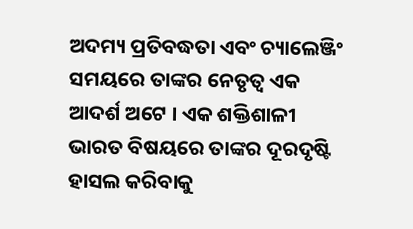ଅଦମ୍ୟ ପ୍ରତିବଦ୍ଧତା ଏବଂ ଚ୍ୟାଲେଞ୍ଜିଂ ସମୟରେ ତାଙ୍କର ନେତୃତ୍ୱ ଏକ ଆଦର୍ଶ ଅଟେ । ଏକ ଶକ୍ତିଶାଳୀ ଭାରତ ବିଷୟରେ ତାଙ୍କର ଦୂରଦୃଷ୍ଟି ହାସଲ କରିବାକୁ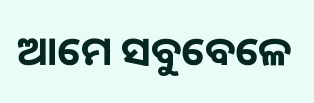ଆମେ ସବୁବେଳେ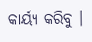କାର୍ୟ୍ୟ କରିବୁ ।